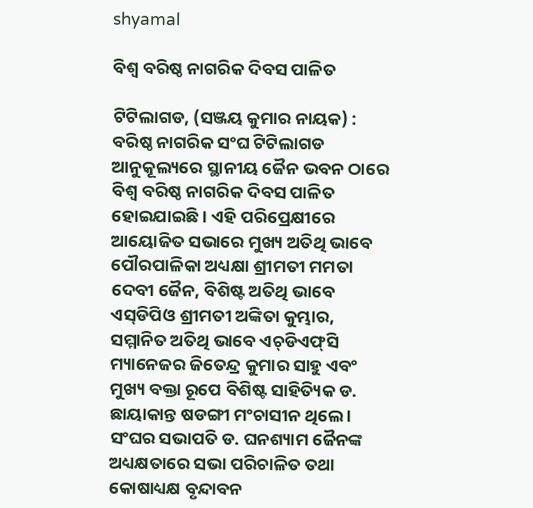shyamal

ବିଶ୍ୱ ବରିଷ୍ଠ ନାଗରିକ ଦିବସ ପାଳିତ

ଟିଟିଲାଗଡ, (ସଞ୍ଜୟ କୁମାର ନାୟକ) : ବରିଷ୍ଠ ନାଗରିକ ସଂଘ ଟିଟିଲାଗଡ ଆନୁକୂଲ୍ୟରେ ସ୍ଥାନୀୟ ଜୈନ ଭବନ ଠାରେ ବିଶ୍ୱ ବରିଷ୍ଠ ନାଗରିକ ଦିବସ ପାଳିତ ହୋଇଯାଇଛି । ଏହି ପରିପ୍ରେକ୍ଷୀରେ ଆୟୋଜିତ ସଭାରେ ମୁଖ୍ୟ ଅତିଥି ଭାବେ ପୌରପାଳିକା ଅଧ୍ୟକ୍ଷା ଶ୍ରୀମତୀ ମମତା ଦେବୀ ଜୈନ, ବିଶିଷ୍ଟ ଅତିଥି ଭାବେ ଏସ୍‌ଡିପିଓ ଶ୍ରୀମତୀ ଅଙ୍କିତା କୁମ୍ଭାର, ସମ୍ମାନିତ ଅତିଥି ଭାବେ ଏଚ୍‌ଡିଏଫ୍‌ସି ମ୍ୟାନେଜର ଜିତେନ୍ଦ୍ର କୁମାର ସାହୁ ଏବଂ ମୁଖ୍ୟ ବକ୍ତା ରୂପେ ବିଶିଷ୍ଟ ସାହିତ୍ୟିକ ଡ. ଛାୟାକାନ୍ତ ଷଡଙ୍ଗୀ ମଂଚାସୀନ ଥିଲେ । ସଂଘର ସଭାପତି ଡ. ଘନଶ୍ୟାମ ଜୈନଙ୍କ ଅଧ୍ୟକ୍ଷତାରେ ସଭା ପରିଚାଳିତ ତଥା କୋଷାଧ୍ୟକ୍ଷ ବୃନ୍ଦାବନ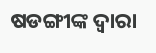ଷଡଙ୍ଗୀଙ୍କ ଦ୍ୱାରା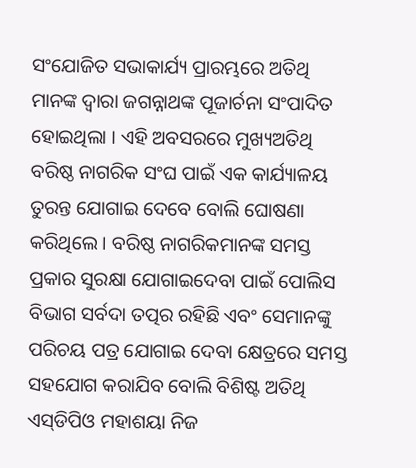ସଂଯୋଜିତ ସଭାକାର୍ଯ୍ୟ ପ୍ରାରମ୍ଭରେ ଅତିଥି ମାନଙ୍କ ଦ୍ୱାରା ଜଗନ୍ନାଥଙ୍କ ପୂଜାର୍ଚନା ସଂପାଦିତ ହୋଇଥିଲା । ଏହି ଅବସରରେ ମୁଖ୍ୟଅତିଥି ବରିଷ୍ଠ ନାଗରିକ ସଂଘ ପାଇଁ ଏକ କାର୍ଯ୍ୟାଳୟ ତୁରନ୍ତ ଯୋଗାଇ ଦେବେ ବୋଲି ଘୋଷଣା କରିଥିଲେ । ବରିଷ୍ଠ ନାଗରିକମାନଙ୍କ ସମସ୍ତ ପ୍ରକାର ସୁରକ୍ଷା ଯୋଗାଇଦେବା ପାଇଁ ପୋଲିସ ବିଭାଗ ସର୍ବଦା ତତ୍ପର ରହିଛି ଏବଂ ସେମାନଙ୍କୁ ପରିଚୟ ପତ୍ର ଯୋଗାଇ ଦେବା କ୍ଷେତ୍ରରେ ସମସ୍ତ ସହଯୋଗ କରାଯିବ ବୋଲି ବିଶିଷ୍ଟ ଅତିଥି ଏସ୍‌ଡିପିଓ ମହାଶୟା ନିଜ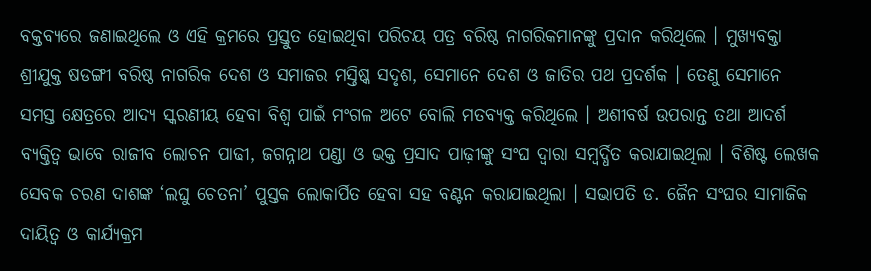ବକ୍ତବ୍ୟରେ ଜଣାଇଥିଲେ ଓ ଏହି କ୍ରମରେ ପ୍ରସ୍ତୁତ ହୋଇଥିବା ପରିଚୟ ପତ୍ର ବରିଷ୍ଠ ନାଗରିକମାନଙ୍କୁ ପ୍ରଦାନ କରିଥିଲେ । ମୁଖ୍ୟବକ୍ତା ଶ୍ରୀଯୁକ୍ତ ଷଡଙ୍ଗୀ ବରିଷ୍ଠ ନାଗରିକ ଦେଶ ଓ ସମାଜର ମସ୍ତିଷ୍କ ସଦୃଶ, ସେମାନେ ଦେଶ ଓ ଜାତିର ପଥ ପ୍ରଦର୍ଶକ । ତେଣୁ ସେମାନେ ସମସ୍ତ କ୍ଷେତ୍ରରେ ଆଦ୍ୟ ସ୍କରଣୀୟ ହେବା ବିଶ୍ୱ ପାଇଁ ମଂଗଳ ଅଟେ ବୋଲି ମତବ୍ୟକ୍ତ କରିଥିଲେ । ଅଶୀବର୍ଷ ଉପରାନ୍ତ ତଥା ଆଦର୍ଶ ବ୍ୟକ୍ତିତ୍ୱ ଭାବେ ରାଜୀବ ଲୋଚନ ପାଢୀ, ଜଗନ୍ନାଥ ପଣ୍ଡା ଓ ଭକ୍ତ ପ୍ରସାଦ ପାଢ଼ୀଙ୍କୁ ସଂଘ ଦ୍ୱାରା ସମ୍ବର୍ଦ୍ଧିତ କରାଯାଇଥିଲା । ବିଶିଷ୍ଟ ଲେଖକ ସେବକ ଚରଣ ଦାଶଙ୍କ ‘ଲଘୁ ଚେତନା’ ପୁସ୍ତକ ଲୋକାର୍ପିତ ହେବା ସହ ବଣ୍ଟନ କରାଯାଇଥିଲା । ସଭାପତି ଡ. ଜୈନ ସଂଘର ସାମାଜିକ ଦାୟିତ୍ୱ ଓ କାର୍ଯ୍ୟକ୍ରମ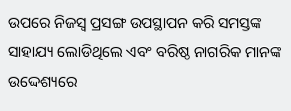ଉପରେ ନିଜସ୍ୱ ପ୍ରସଙ୍ଗ ଉପସ୍ଥାପନ କରି ସମସ୍ତଙ୍କ ସାହାଯ୍ୟ ଲୋଡିଥିଲେ ଏବଂ ବରିଷ୍ଠ ନାଗରିକ ମାନଙ୍କ ଉଦ୍ଦେଶ୍ୟରେ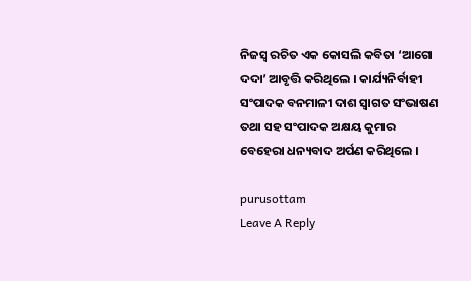ନିଜସ୍ୱ ରଚିତ ଏକ କୋସଲି କବିତା ‘ଆଗୋ ଦଦା’ ଆବୃତ୍ତି କରିଥିଲେ । କାର୍ଯ୍ୟନିର୍ବାହୀ ସଂପାଦକ ବନମାଳୀ ଦାଶ ସ୍ୱାଗତ ସଂଭାଷଣ ତଥା ସହ ସଂପାଦକ ଅକ୍ଷୟ କୁମାର ବେହେରା ଧନ୍ୟବାଦ ଅର୍ପଣ କରିଥିଲେ ।

purusottam
Leave A Reply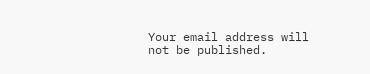Your email address will not be published.